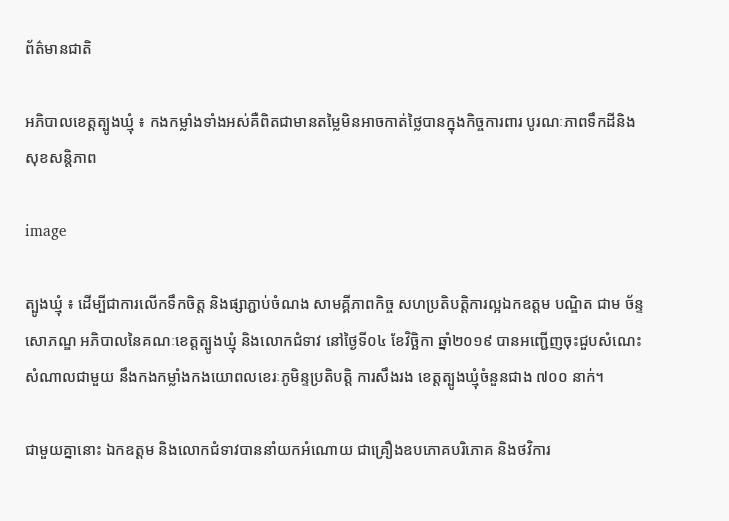ព័ត៌មានជាតិ

អភិបាលខេត្តត្បូងឃ្មុំ ៖ កងកម្លាំងទាំងអស់គឺពិតជាមានតម្លៃមិនអាចកាត់ថ្លៃបានក្នុងកិច្ចការពារ បូរណៈភាពទឹកដីនិងសុខសន្តិភាព

image

ត្បូងឃ្មុំ ៖ ដើម្បីជាការលើកទឹកចិត្ត និងផ្សាភ្ជាប់ចំណង សាមគ្គីភាពកិច្ច សហប្រតិបត្តិការល្អឯកឧត្តម បណ្ឌិត ជាម ច័ន្ទសោភណ្ឌ អភិបាលនៃគណៈខេត្តត្បូងឃ្មុំ និងលោកជំទាវ នៅថ្ងៃទី០៤ ខែវិច្ឆិកា ឆ្នាំ២០១៩ បានអញ្ជើញចុះជួបសំណេះសំណាលជាមួយ នឹងកងកម្លាំងកងយោពលខេរៈភូមិន្ទប្រតិបត្តិ ការសឹងរង ខេត្តត្បូងឃ្មុំចំនួនជាង ៧០០ នាក់។

ជាមួយគ្នានោះ ឯកឧត្តម និងលោកជំទាវបាននាំយកអំណោយ ជាគ្រឿងឧបភោគបរិភោគ និងថវិការ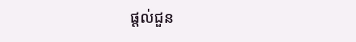ផ្តល់ជួន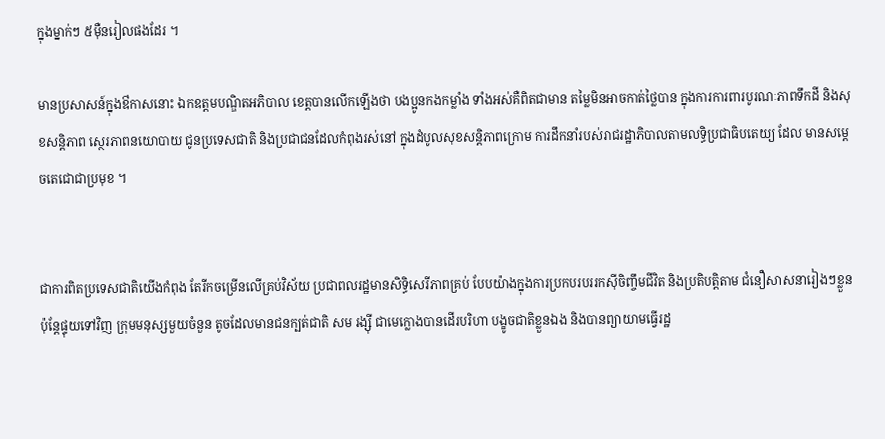ក្នុងម្នាក់ៗ ៥ម៉ឺនរៀលផងដែរ ។

មានប្រសាសន៍ក្នុងឳកាសនោះ ឯកឧត្តមបណ្ឌិតអភិបាល ខេត្តបានលើកឡើងថា បងប្អូនកងកម្លាំង ទាំងអស់គឺពិតជាមាន តម្លៃមិនអាចកាត់ថ្លៃបាន ក្នុងការការពារបូរណៈភាពទឹកដី និងសុខសន្តិភាព ស្ថេរភាពនយោបាយ ជូនប្រទេសជាតិ និងប្រជាជនដែលកំពុងរស់នៅ ក្នុងដំបូលសុខសន្តិភាពក្រោម ការដឹកនាំរបស់រាជរដ្ឋាភិបាលតាមលទ្ធិប្រជាធិបតេយ្យ ដែល មានសម្តេចតេជោជាប្រមុខ ។


ជាការពិតប្រទេសជាតិយើងកំពុង តែរីកចម្រើនលើគ្រប់វិស័យ ប្រជាពលរដ្ឋមានសិទ្ធិសេរីភាពគ្រប់ បែបយ៉ាងក្នុងការប្រកបរបររកស៊ីចិញ្ចឹមជីវិត និងប្រតិបត្តិតាម ជំនឿសាសនារៀងៗខ្លួន ប៉ុន្តែផ្ទុយទៅវិញ ក្រុមមនុស្សមួយចំនួន តូចដែលមានជនក្បត់ជាតិ សម រង្ស៊ី ជាមេក្លោងបានដើរបរិហា បង្ខូចជាតិខ្លួនឯង និងបានព្យាយាមធ្វើរដ្ឋ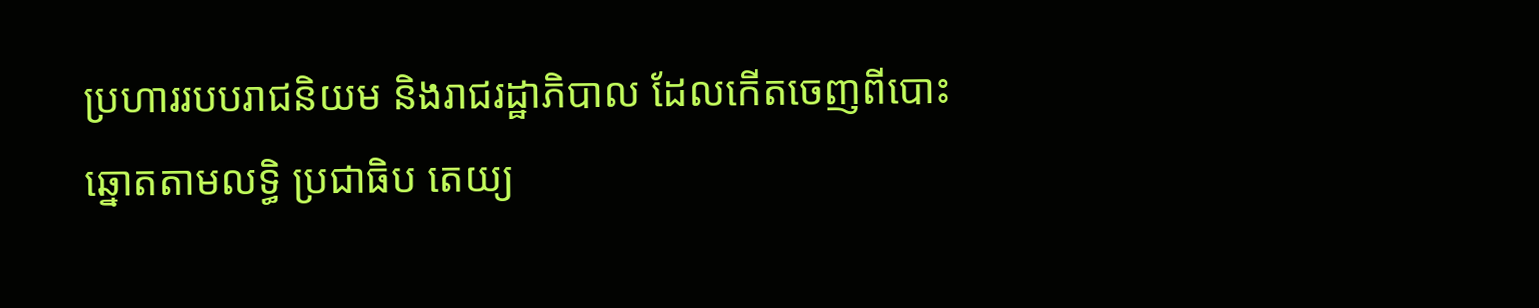ប្រហាររបបរាជនិយម និងរាជរដ្ឋាភិបាល ដែលកើតចេញពីបោះឆ្នោតតាមលទ្ធិ ប្រជាធិប តេយ្យ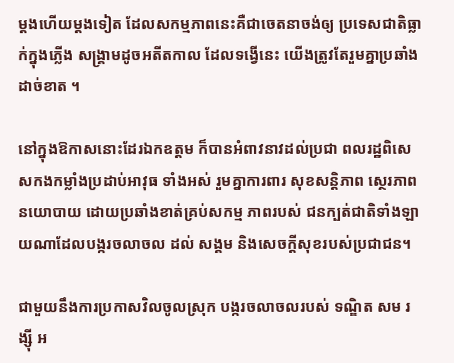ម្តងហើយម្តងទៀត ដែលសកម្មភាពនេះគឺជាចេតនាចង់ឲ្យ ប្រទេសជាតិធ្លាក់ក្នុងភ្លើង សង្គ្រាមដូចអតីតកាល ដែលទង្វើនេះ យើងត្រូវតែរួមគ្នាប្រឆាំងដាច់ខាត ។

នៅក្នុងឱកាសនោះដែរឯកឧត្តម ក៏បានអំពាវនាវដល់ប្រជា ពលរដ្ឋពិសេសកងកម្លាំងប្រដាប់អាវុធ ទាំងអស់ រួមគ្នាការពារ សុខសន្តិភាព ស្ថេរភាពនយោបាយ ដោយប្រឆាំងខាត់គ្រប់សកម្ម ភាពរបស់ ជនក្បត់ជាតិទាំងឡាយណាដែលបង្ករចលាចល ដល់ សង្គម និងសេចក្តីសុខរបស់ប្រជាជន។

ជាមួយនឹងការប្រកាសវិលចូលស្រុក បង្ករចលាចលរបស់ ទណ្ឌិត សម រង្ស៊ី អ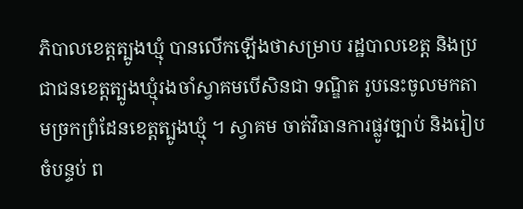ភិបាលខេត្តត្បូងឃ្មុំ បានលើកឡើងថាសម្រាប រដ្ឋបាលខេត្ត និងប្រជាជនខេត្តត្បូងឃ្មុំរងចាំស្វាគមបើសិនជា ទណ្ឌិត រូបនេះចូលមកតាមច្រកព្រំដែនខេត្តត្បូងឃ្មុំ ។ ស្វាគម ចាត់វិធានការផ្លូវច្បាប់ និងរៀបចំបន្ទប់ ព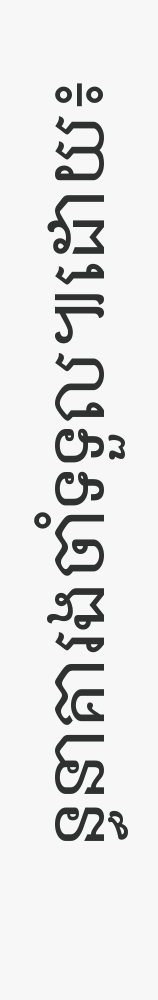ន្ធនាគារងចាំទទួល៕ដោយ៖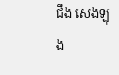ជឹង សេងឡុង